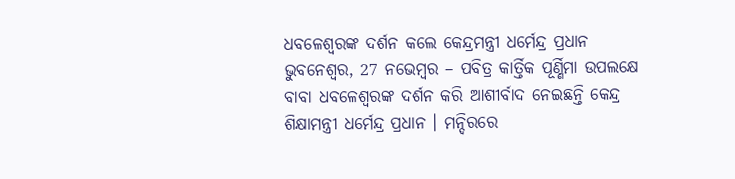ଧବଳେଶ୍ୱରଙ୍କ ଦର୍ଶନ କଲେ କେନ୍ଦ୍ରମନ୍ତ୍ରୀ ଧର୍ମେନ୍ଦ୍ର ପ୍ରଧାନ
ଭୁବନେଶ୍ୱର, 27 ନଭେମ୍ବର – ପବିତ୍ର କାର୍ତ୍ତିକ ପୂର୍ଣ୍ଣିମା ଉପଲକ୍ଷେ ବାବା ଧବଳେଶ୍ଵରଙ୍କ ଦର୍ଶନ କରି ଆଶୀର୍ବାଦ ନେଇଛନ୍ତି କେନ୍ଦ୍ର ଶିକ୍ଷାମନ୍ତ୍ରୀ ଧର୍ମେନ୍ଦ୍ର ପ୍ରଧାନ । ମନ୍ଦିରରେ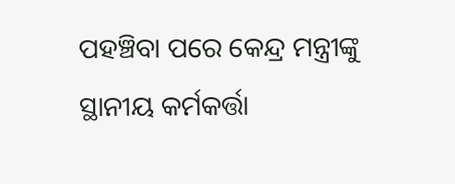ପହଞ୍ଚିବା ପରେ କେନ୍ଦ୍ର ମନ୍ତ୍ରୀଙ୍କୁ ସ୍ଥାନୀୟ କର୍ମକର୍ତ୍ତା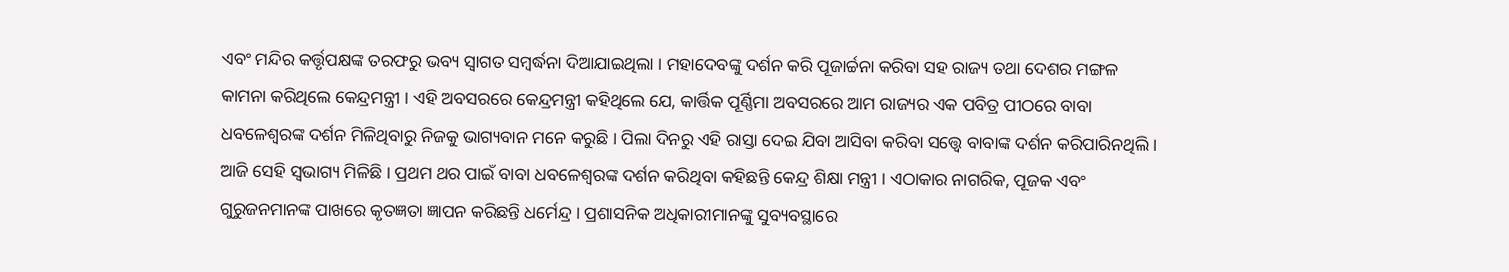ଏବଂ ମନ୍ଦିର କର୍ତ୍ତୃପକ୍ଷଙ୍କ ତରଫରୁ ଭବ୍ୟ ସ୍ଵାଗତ ସମ୍ବର୍ଦ୍ଧନା ଦିଆଯାଇଥିଲା । ମହାଦେବଙ୍କୁ ଦର୍ଶନ କରି ପୂଜାର୍ଚ୍ଚନା କରିବା ସହ ରାଜ୍ୟ ତଥା ଦେଶର ମଙ୍ଗଳ କାମନା କରିଥିଲେ କେନ୍ଦ୍ରମନ୍ତ୍ରୀ । ଏହି ଅବସରରେ କେନ୍ଦ୍ରମନ୍ତ୍ରୀ କହିଥିଲେ ଯେ, କାର୍ତ୍ତିକ ପୂର୍ଣ୍ଣିମା ଅବସରରେ ଆମ ରାଜ୍ୟର ଏକ ପବିତ୍ର ପୀଠରେ ବାବା ଧବଳେଶ୍ଵରଙ୍କ ଦର୍ଶନ ମିଳିଥିବାରୁ ନିଜକୁ ଭାଗ୍ୟବାନ ମନେ କରୁଛି । ପିଲା ଦିନରୁ ଏହି ରାସ୍ତା ଦେଇ ଯିବା ଆସିବା କରିବା ସତ୍ତ୍ୱେ ବାବାଙ୍କ ଦର୍ଶନ କରିପାରିନଥିଲି । ଆଜି ସେହି ସ୍ଵଭାଗ୍ୟ ମିଳିଛି । ପ୍ରଥମ ଥର ପାଇଁ ବାବା ଧବଳେଶ୍ଵରଙ୍କ ଦର୍ଶନ କରିଥିବା କହିଛନ୍ତି କେନ୍ଦ୍ର ଶିକ୍ଷା ମନ୍ତ୍ରୀ । ଏଠାକାର ନାଗରିକ, ପୂଜକ ଏବଂ ଗୁରୁଜନମାନଙ୍କ ପାଖରେ କୃତଜ୍ଞତା ଜ୍ଞାପନ କରିଛନ୍ତି ଧର୍ମେନ୍ଦ୍ର । ପ୍ରଶାସନିକ ଅଧିକାରୀମାନଙ୍କୁ ସୁବ୍ୟବସ୍ଥାରେ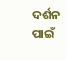ଦର୍ଶନ ପାଇଁ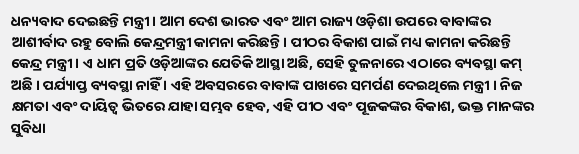ଧନ୍ୟବାଦ ଦେଇଛନ୍ତି ମନ୍ତ୍ରୀ । ଆମ ଦେଶ ଭାରତ ଏବଂ ଆମ ରାଜ୍ୟ ଓଡ଼ିଶା ଉପରେ ବାବାଙ୍କର ଆଶୀର୍ବାଦ ରହୁ ବୋଲି କେନ୍ଦ୍ରମନ୍ତ୍ରୀ କାମନା କରିଛନ୍ତି। ପୀଠର ବିକାଶ ପାଇଁ ମଧ୍ୟ କାମନା କରିଛନ୍ତି କେନ୍ଦ୍ର ମନ୍ତ୍ରୀ । ଏ ଧାମ ପ୍ରତି ଓଡ଼ିଆଙ୍କର ଯେତିକି ଆସ୍ଥା ଅଛି, ସେହି ତୁଳନାରେ ଏଠାରେ ବ୍ୟବସ୍ଥା କମ୍ ଅଛି । ପର୍ଯ୍ୟାପ୍ତ ବ୍ୟବସ୍ଥା ନାହିଁ । ଏହି ଅବସରରେ ବାବାଙ୍କ ପାଖରେ ସମର୍ପଣ ଦେଇଥିଲେ ମନ୍ତ୍ରୀ । ନିଜ କ୍ଷମତା ଏବଂ ଦାୟିତ୍ଵ ଭିତରେ ଯାହା ସମ୍ଭବ ହେବ, ଏହି ପୀଠ ଏବଂ ପୂଜକଙ୍କର ବିକାଶ, ଭକ୍ତ ମାନଙ୍କର ସୁବିଧା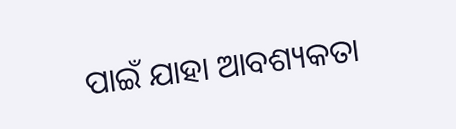ପାଇଁ ଯାହା ଆବଶ୍ୟକତା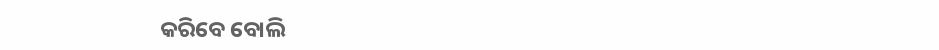କରିବେ ବୋଲି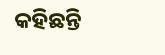କହିଛନ୍ତି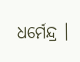ଧର୍ମେନ୍ଦ୍ର ।